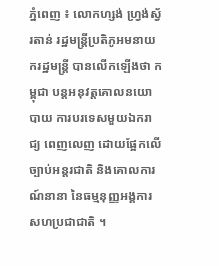ភ្នំពេញ ៖ លោកហ្សង់ ហ្វ្រង់ស្វ័រតាន់ រដ្ឋមន្ត្រីប្រតិភូអមនាយករដ្ឋមន្ត្រី បានលើកឡើងថា កម្ពុជា បន្តអនុវត្តគោលនយោបាយ ការបរទេសមួយឯករាជ្យ ពេញលេញ ដោយផ្អែកលើច្បាប់អន្តរជាតិ និងគោលការណ៍នានា នៃធម្មនុញ្ញអង្គការសហប្រជាជាតិ ។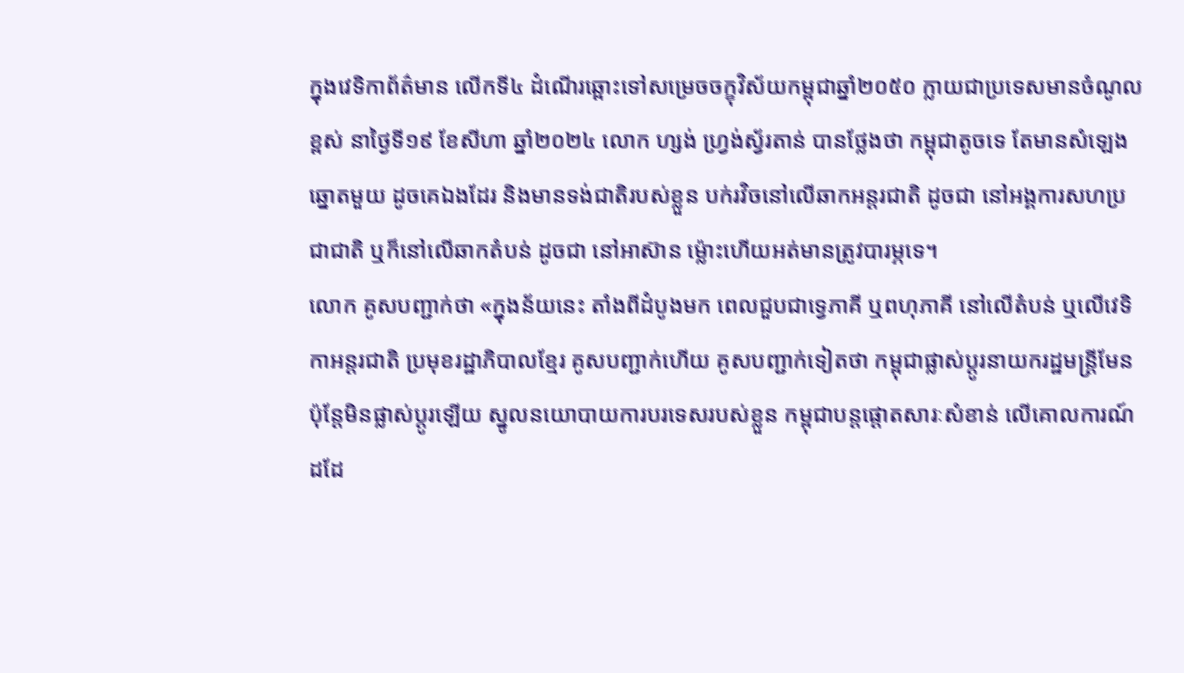ក្នុងវេទិកាព័ត៌មាន លើកទី៤ ដំណើរឆ្ពោះទៅសម្រេចចក្ខុវិស័យកម្ពុជាឆ្នាំ២០៥០ ក្លាយជាប្រទេសមានចំណូលខ្ពស់ នាថ្ងៃទី១៩ ខែសីហា ឆ្នាំ២០២៤ លោក ហ្សង់ ហ្វ្រង់ស្វ័រតាន់ បានថ្លែងថា កម្ពុជាតូចទេ តែមានសំឡេងឆ្នោតមួយ ដូចគេឯងដែរ និងមានទង់ជាតិរបស់ខ្លួន បក់រវិចនៅលើឆាកអន្តរជាតិ ដូចជា នៅអង្គការសហប្រជាជាតិ ឬក៏នៅលើឆាកតំបន់ ដូចជា នៅអាស៊ាន ម្ល៉ោះហើយអត់មានត្រូវបារម្ភទេ។
លោក គូសបញ្ជាក់ថា «ក្នុងន័យនេះ តាំងពីដំបូងមក ពេលជួបជាទ្វេភាគី ឬពហុភាគី នៅលើតំបន់ ឬលើវេទិកាអន្តរជាតិ ប្រមុខរដ្ឋាភិបាលខ្មែរ គូសបញ្ជាក់ហើយ គូសបញ្ជាក់ទៀតថា កម្ពុជាផ្លាស់ប្តូរនាយករដ្ឋមន្ត្រីមែន ប៉ុន្តែមិនផ្លាស់ប្តូរឡើយ ស្នូលនយោបាយការបរទេសរបស់ខ្លួន កម្ពុជាបន្តផ្តោតសារៈសំខាន់ លើគោលការណ៍ដដែ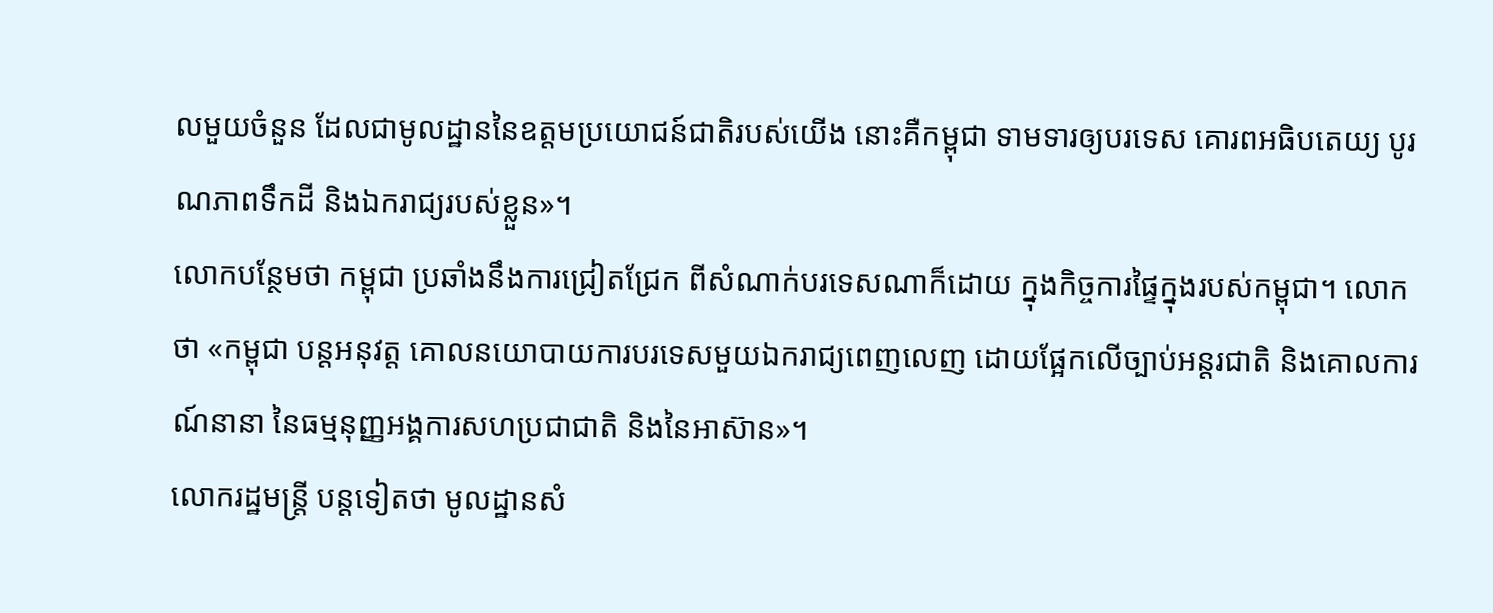លមួយចំនួន ដែលជាមូលដ្ឋាននៃឧត្តមប្រយោជន៍ជាតិរបស់យើង នោះគឺកម្ពុជា ទាមទារឲ្យបរទេស គោរពអធិបតេយ្យ បូរណភាពទឹកដី និងឯករាជ្យរបស់ខ្លួន»។
លោកបន្ថែមថា កម្ពុជា ប្រឆាំងនឹងការជ្រៀតជ្រែក ពីសំណាក់បរទេសណាក៏ដោយ ក្នុងកិច្ចការផ្ទៃក្នុងរបស់កម្ពុជា។ លោកថា «កម្ពុជា បន្តអនុវត្ត គោលនយោបាយការបរទេសមួយឯករាជ្យពេញលេញ ដោយផ្អែកលើច្បាប់អន្តរជាតិ និងគោលការណ៍នានា នៃធម្មនុញ្ញអង្គការសហប្រជាជាតិ និងនៃអាស៊ាន»។
លោករដ្ឋមន្ត្រី បន្ដទៀតថា មូលដ្ឋានសំ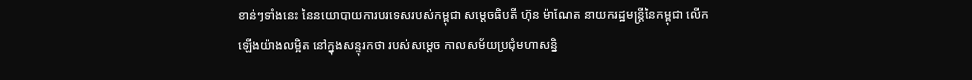ខាន់ៗទាំងនេះ នៃនយោបាយការបរទេសរបស់កម្ពុជា សម្តេចធិបតី ហ៊ុន ម៉ាណែត នាយករដ្ឋមន្ត្រីនៃកម្ពុជា លើកឡើងយ៉ាងលម្អិត នៅក្នុងសន្ទុរកថា របស់សម្ដេច កាលសម័យប្រជុំមហាសន្និ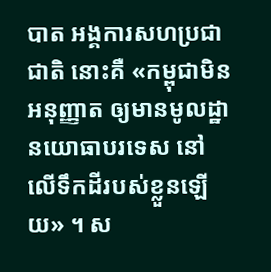បាត អង្គការសហប្រជាជាតិ នោះគឺ «កម្ពុជាមិនអនុញ្ញាត ឲ្យមានមូលដ្ឋានយោធាបរទេស នៅលើទឹកដីរបស់ខ្លួនឡើយ» ។ ស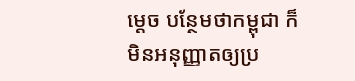ម្ដេច បន្ថែមថាកម្ពុជា ក៏មិនអនុញ្ញាតឲ្យប្រ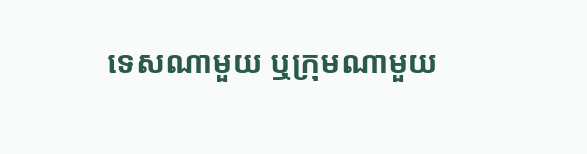ទេសណាមួយ ឬក្រុមណាមួយ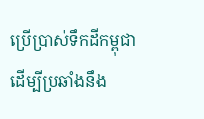ប្រើប្រាស់ទឹកដីកម្ពុជា ដើម្បីប្រឆាំងនឹង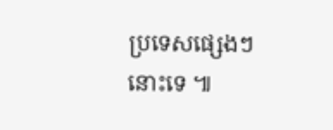ប្រទេសផ្សេងៗនោះទេ ៕